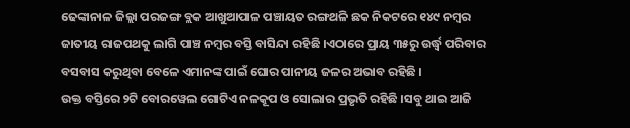ଢେଙ୍କାନାଳ ଜିଲ୍ଲା ପରଜଙ୍ଗ ବ୍ଲକ ଆଖୁଆପାଳ ପଞ୍ଚାୟତ ରଙ୍ଗଥଳି ଛକ ନିକଟରେ ୧୪୯ ନମ୍ବର ଜାତୀୟ ରାଜପଥକୁ ଲାଗି ପାଞ୍ଚ ନମ୍ବର ବସ୍ତି ବାସିନ୍ଦା ରହିଛି ।ଏଠାରେ ପ୍ରାୟ ୩୫ରୁ ଉର୍ଦ୍ଧ୍ବ ପରିବାର ବସବାସ କରୁଥିବା ବେଳେ ଏମାନଙ୍କ ପାଇଁ ଘୋର ପାନୀୟ ଜଳର ଅଭାବ ରହିଛି ।
ଉକ୍ତ ବସ୍ତିରେ ୨ଟି ବୋରୱେଲ ଗୋଟିଏ ନଳକୂପ ଓ ସୋଲାର ପ୍ରଭୃତି ରହିଛି ।ସବୁ ଥାଇ ଆଜି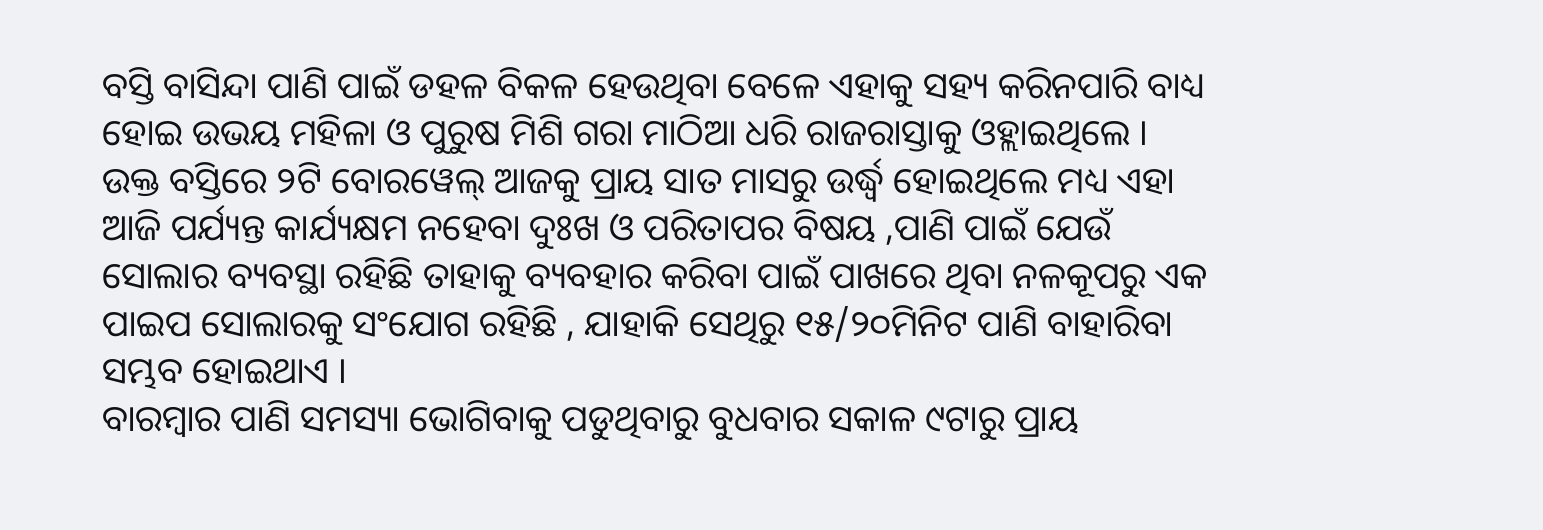ବସ୍ତି ବାସିନ୍ଦା ପାଣି ପାଇଁ ଡହଳ ବିକଳ ହେଉଥିବା ବେଳେ ଏହାକୁ ସହ୍ୟ କରିନପାରି ବାଧ୍ୟ ହୋଇ ଉଭୟ ମହିଳା ଓ ପୁରୁଷ ମିଶି ଗରା ମାଠିଆ ଧରି ରାଜରାସ୍ତାକୁ ଓହ୍ଲାଇଥିଲେ ।
ଉକ୍ତ ବସ୍ତିରେ ୨ଟି ବୋରୱେଲ୍ ଆଜକୁ ପ୍ରାୟ ସାତ ମାସରୁ ଉର୍ଦ୍ଧ୍ବ ହୋଇଥିଲେ ମଧ୍ୟ ଏହା ଆଜି ପର୍ଯ୍ୟନ୍ତ କାର୍ଯ୍ୟକ୍ଷମ ନହେବା ଦୁଃଖ ଓ ପରିତାପର ବିଷୟ ,ପାଣି ପାଇଁ ଯେଉଁ ସୋଲାର ବ୍ୟବସ୍ଥା ରହିଛି ତାହାକୁ ବ୍ୟବହାର କରିବା ପାଇଁ ପାଖରେ ଥିବା ନଳକୂପରୁ ଏକ ପାଇପ ସୋଲାରକୁ ସଂଯୋଗ ରହିଛି , ଯାହାକି ସେଥିରୁ ୧୫/୨୦ମିନିଟ ପାଣି ବାହାରିବା ସମ୍ଭବ ହୋଇଥାଏ ।
ବାରମ୍ବାର ପାଣି ସମସ୍ୟା ଭୋଗିବାକୁ ପଡୁଥିବାରୁ ବୁଧବାର ସକାଳ ୯ଟାରୁ ପ୍ରାୟ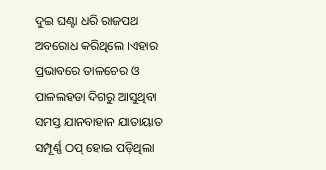ଦୁଇ ଘଣ୍ଟା ଧରି ରାଜପଥ ଅବରୋଧ କରିଥିଲେ ।ଏହାର ପ୍ରଭାବରେ ତାଳଚେର ଓ ପାଳଲହଡା ଦିଗରୁ ଆସୁଥିବା ସମସ୍ତ ଯାନବାହାନ ଯାତାୟାତ ସମ୍ପୂର୍ଣ୍ଣ ଠପ୍ ହୋଇ ପଡ଼ିଥିଲା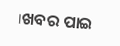।ଖବର ପାଇ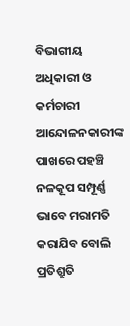ବିଭାଗୀୟ ଅଧିକାରୀ ଓ କର୍ମଚାରୀ ଆନ୍ଦୋଳନକାରୀଙ୍କ ପାଖରେ ପହଞ୍ଚି ନଳକୂପ ସମ୍ପୂର୍ଣ୍ଣ ଭାବେ ମରାମତି କରାଯିବ ବୋଲି ପ୍ରତିଶ୍ରୁତି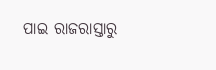ପାଇ ରାଜରାସ୍ତାରୁ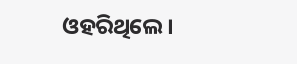ଓହରିଥିଲେ ।